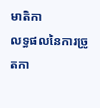មាតិកា
លទ្ធផលនៃការច្រូតកា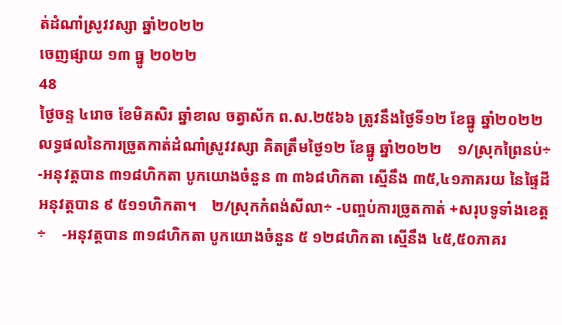ត់ដំណាំស្រូវវស្សា ឆ្នាំ២០២២
ចេញផ្សាយ ១៣ ធ្នូ ២០២២
48
ថ្ងៃចន្ទ ៤រោច ខែមិគសិរ ឆ្នាំខាល ចត្វាស័ក ព.ស.២៥៦៦ ត្រូវនឹងថ្ងៃទី១២ ខែធ្នូ ឆ្នាំ២០២២ លទ្ធផលនៃការច្រូតកាត់ដំណាំស្រូវវស្សា គិតត្រឹមថ្ងៃ១២ ខែធ្នូ ឆ្នាំ២០២២    ១/ស្រុកព្រៃនប់÷    -អនុវត្តបាន ៣១៨ហិកតា បូកយោងចំនួន ៣ ៣៦៨ហិកតា ស្មើនឹង ៣៥,៤១ភាគរយ នៃផ្ទៃដីអនុវត្តបាន ៩ ៥១១ហិកតា។    ២/ស្រុកកំពង់សីលា÷ -បញ្ចប់ការច្រូតកាត់ +សរុបទូទាំងខេត្ត÷    -អនុវត្តបាន ៣១៨ហិកតា បូកយោងចំនួន ៥ ១២៨ហិកតា ស្មើនឹង ៤៥,៥០ភាគរ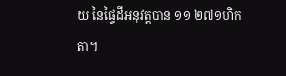យ នៃផ្ទៃដីអនុវត្តបាន ១១ ២៧១ហិកតា។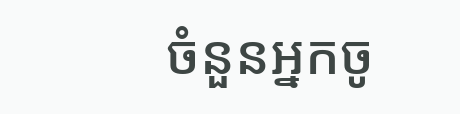ចំនួនអ្នកចូ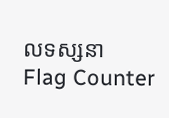លទស្សនា
Flag Counter